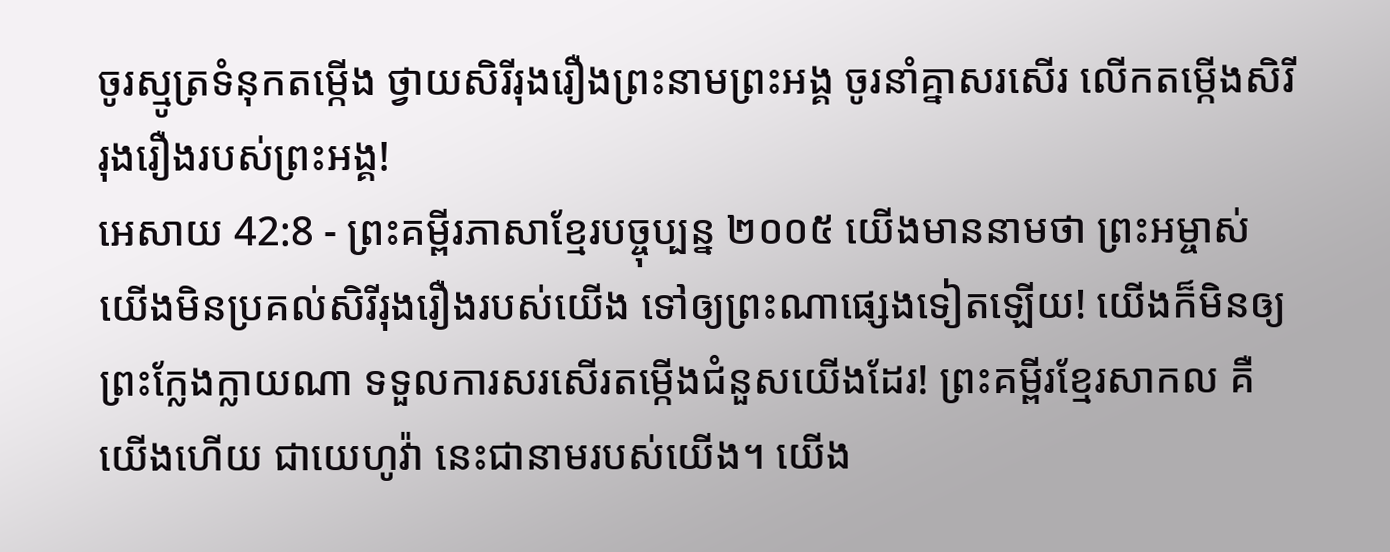ចូរស្មូត្រទំនុកតម្កើង ថ្វាយសិរីរុងរឿងព្រះនាមព្រះអង្គ ចូរនាំគ្នាសរសើរ លើកតម្កើងសិរីរុងរឿងរបស់ព្រះអង្គ!
អេសាយ 42:8 - ព្រះគម្ពីរភាសាខ្មែរបច្ចុប្បន្ន ២០០៥ យើងមាននាមថា ព្រះអម្ចាស់ យើងមិនប្រគល់សិរីរុងរឿងរបស់យើង ទៅឲ្យព្រះណាផ្សេងទៀតឡើយ! យើងក៏មិនឲ្យព្រះក្លែងក្លាយណា ទទួលការសរសើរតម្កើងជំនួសយើងដែរ! ព្រះគម្ពីរខ្មែរសាកល គឺយើងហើយ ជាយេហូវ៉ា នេះជានាមរបស់យើង។ យើង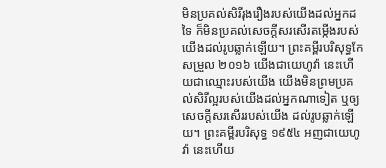មិនប្រគល់សិរីរុងរឿងរបស់យើងដល់អ្នកដទៃ ក៏មិនប្រគល់សេចក្ដីសរសើរតម្កើងរបស់យើងដល់រូបឆ្លាក់ឡើយ។ ព្រះគម្ពីរបរិសុទ្ធកែសម្រួល ២០១៦ យើងជាយេហូវ៉ា នេះហើយជាឈ្មោះរបស់យើង យើងមិនព្រមប្រគល់សិរីល្អរបស់យើងដល់អ្នកណាទៀត ឬឲ្យសេចក្ដីសរសើររបស់យើង ដល់រូបឆ្លាក់ឡើយ។ ព្រះគម្ពីរបរិសុទ្ធ ១៩៥៤ អញជាយេហូវ៉ា នេះហើយ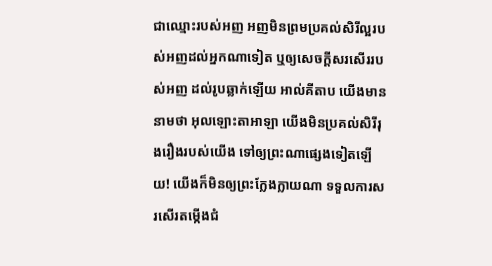ជាឈ្មោះរបស់អញ អញមិនព្រមប្រគល់សិរីល្អរបស់អញដល់អ្នកណាទៀត ឬឲ្យសេចក្ដីសរសើររបស់អញ ដល់រូបឆ្លាក់ឡើយ អាល់គីតាប យើងមាននាមថា អុលឡោះតាអាឡា យើងមិនប្រគល់សិរីរុងរឿងរបស់យើង ទៅឲ្យព្រះណាផ្សេងទៀតឡើយ! យើងក៏មិនឲ្យព្រះក្លែងក្លាយណា ទទួលការសរសើរតម្កើងជំ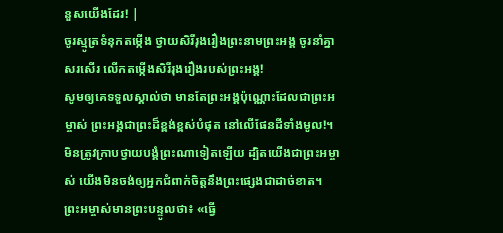នួសយើងដែរ! |
ចូរស្មូត្រទំនុកតម្កើង ថ្វាយសិរីរុងរឿងព្រះនាមព្រះអង្គ ចូរនាំគ្នាសរសើរ លើកតម្កើងសិរីរុងរឿងរបស់ព្រះអង្គ!
សូមឲ្យគេទទួលស្គាល់ថា មានតែព្រះអង្គប៉ុណ្ណោះដែលជាព្រះអម្ចាស់ ព្រះអង្គជាព្រះដ៏ខ្ពង់ខ្ពស់បំផុត នៅលើផែនដីទាំងមូល!។
មិនត្រូវក្រាបថ្វាយបង្គំព្រះណាទៀតឡើយ ដ្បិតយើងជាព្រះអម្ចាស់ យើងមិនចង់ឲ្យអ្នកជំពាក់ចិត្តនឹងព្រះផ្សេងជាដាច់ខាត។
ព្រះអម្ចាស់មានព្រះបន្ទូលថា៖ «ធ្វើ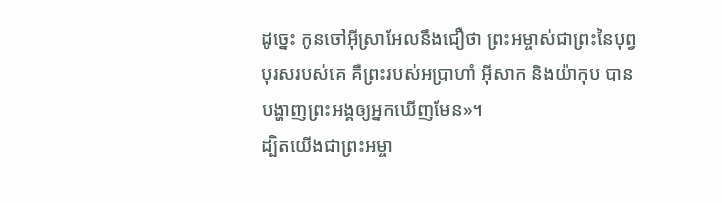ដូច្នេះ កូនចៅអ៊ីស្រាអែលនឹងជឿថា ព្រះអម្ចាស់ជាព្រះនៃបុព្វបុរសរបស់គេ គឺព្រះរបស់អប្រាហាំ អ៊ីសាក និងយ៉ាកុប បានបង្ហាញព្រះអង្គឲ្យអ្នកឃើញមែន»។
ដ្បិតយើងជាព្រះអម្ចា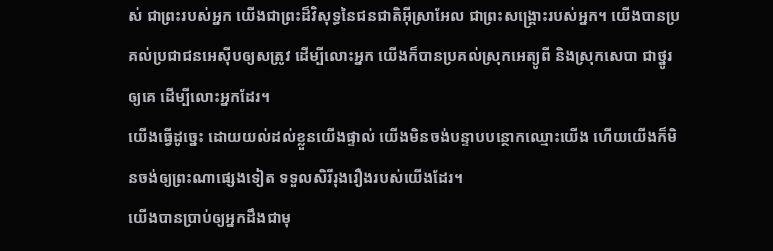ស់ ជាព្រះរបស់អ្នក យើងជាព្រះដ៏វិសុទ្ធនៃជនជាតិអ៊ីស្រាអែល ជាព្រះសង្គ្រោះរបស់អ្នក។ យើងបានប្រគល់ប្រជាជនអេស៊ីបឲ្យសត្រូវ ដើម្បីលោះអ្នក យើងក៏បានប្រគល់ស្រុកអេត្យូពី និងស្រុកសេបា ជាថ្នូរឲ្យគេ ដើម្បីលោះអ្នកដែរ។
យើងធ្វើដូច្នេះ ដោយយល់ដល់ខ្លួនយើងផ្ទាល់ យើងមិនចង់បន្ទាបបន្ថោកឈ្មោះយើង ហើយយើងក៏មិនចង់ឲ្យព្រះណាផ្សេងទៀត ទទួលសិរីរុងរឿងរបស់យើងដែរ។
យើងបានប្រាប់ឲ្យអ្នកដឹងជាមុ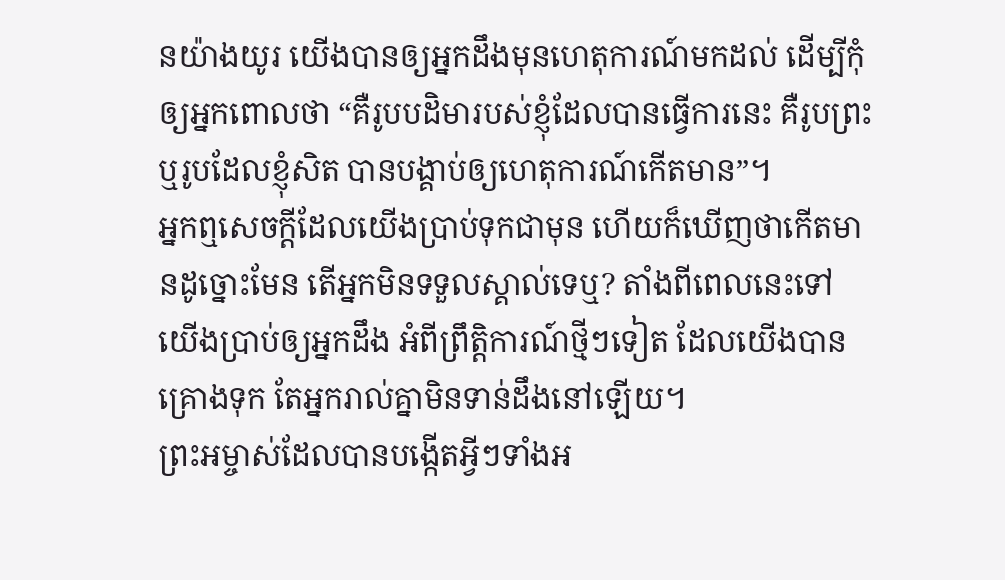នយ៉ាងយូរ យើងបានឲ្យអ្នកដឹងមុនហេតុការណ៍មកដល់ ដើម្បីកុំឲ្យអ្នកពោលថា “គឺរូបបដិមារបស់ខ្ញុំដែលបានធ្វើការនេះ គឺរូបព្រះ ឬរូបដែលខ្ញុំសិត បានបង្គាប់ឲ្យហេតុការណ៍កើតមាន”។
អ្នកឮសេចក្ដីដែលយើងប្រាប់ទុកជាមុន ហើយក៏ឃើញថាកើតមានដូច្នោះមែន តើអ្នកមិនទទួលស្គាល់ទេឬ? តាំងពីពេលនេះទៅ យើងប្រាប់ឲ្យអ្នកដឹង អំពីព្រឹត្តិការណ៍ថ្មីៗទៀត ដែលយើងបានគ្រោងទុក តែអ្នករាល់គ្នាមិនទាន់ដឹងនៅឡើយ។
ព្រះអម្ចាស់ដែលបានបង្កើតអ្វីៗទាំងអ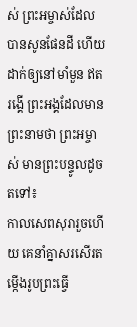ស់ ព្រះអម្ចាស់ដែលបានសូនផែនដី ហើយដាក់ឲ្យនៅមាំមួន ឥតរង្គើ ព្រះអង្គដែលមានព្រះនាមថា ព្រះអម្ចាស់ មានព្រះបន្ទូលដូចតទៅ៖
កាលសេពសុរារួចហើយ គេនាំគ្នាសរសើរតម្កើងរូបព្រះធ្វើ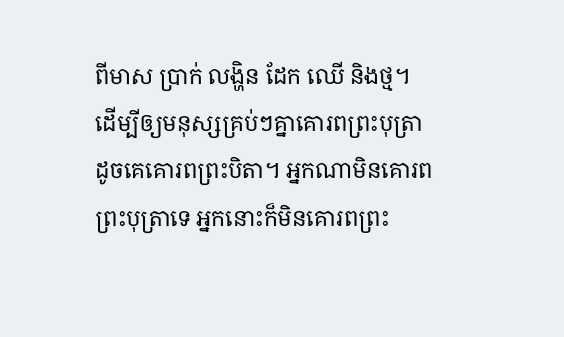ពីមាស ប្រាក់ លង្ហិន ដែក ឈើ និងថ្ម។
ដើម្បីឲ្យមនុស្សគ្រប់ៗគ្នាគោរពព្រះបុត្រា ដូចគេគោរពព្រះបិតា។ អ្នកណាមិនគោរពព្រះបុត្រាទេ អ្នកនោះក៏មិនគោរពព្រះ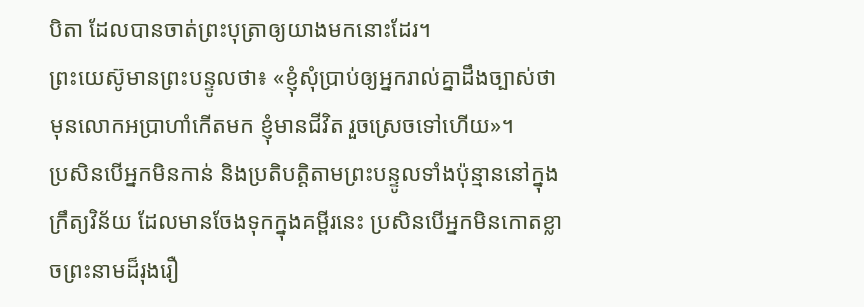បិតា ដែលបានចាត់ព្រះបុត្រាឲ្យយាងមកនោះដែរ។
ព្រះយេស៊ូមានព្រះបន្ទូលថា៖ «ខ្ញុំសុំប្រាប់ឲ្យអ្នករាល់គ្នាដឹងច្បាស់ថា មុនលោកអប្រាហាំកើតមក ខ្ញុំមានជីវិត រួចស្រេចទៅហើយ»។
ប្រសិនបើអ្នកមិនកាន់ និងប្រតិបត្តិតាមព្រះបន្ទូលទាំងប៉ុន្មាននៅក្នុងក្រឹត្យវិន័យ ដែលមានចែងទុកក្នុងគម្ពីរនេះ ប្រសិនបើអ្នកមិនកោតខ្លាចព្រះនាមដ៏រុងរឿ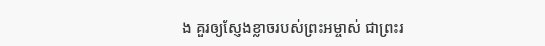ង គួរឲ្យស្ញែងខ្លាចរបស់ព្រះអម្ចាស់ ជាព្រះរ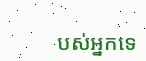បស់អ្នកទេ